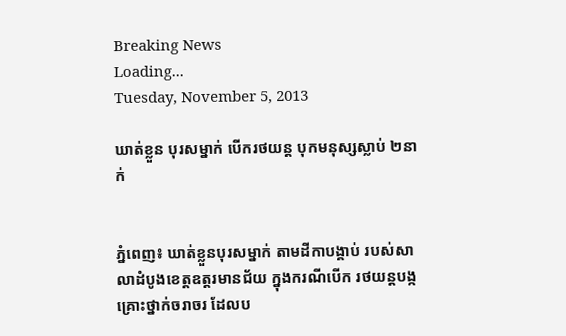Breaking News
Loading...
Tuesday, November 5, 2013

ឃាត់ខ្លួន បុរសម្នាក់ បើករថយន្ត បុកមនុស្សស្លាប់ ២នាក់


ភ្នំពេញ៖ ឃាត់ខ្លួនបុរសម្នាក់ តាមដីកាបង្គាប់ របស់សាលាដំបូងខេត្តឧត្តរមានជ័យ ក្នុងករណីបើក រថយន្តបង្កគ្រោះថ្នាក់ចរាចរ ដែលប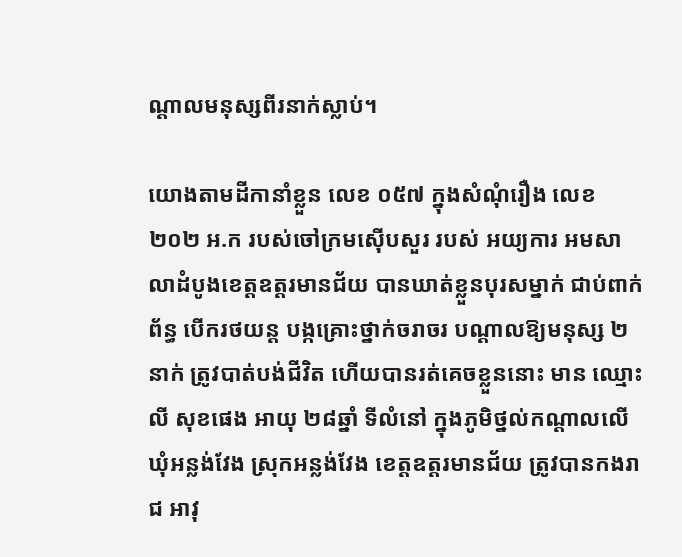ណ្តាលមនុស្សពីរនាក់ស្លាប់។

យោងតាមដីកានាំខ្លួន លេខ ០៥៧ ក្នុងសំណុំរឿង លេខ ២០២ អ.ក របស់ចៅក្រមស៊ើបសួរ របស់ អយ្យការ អមសាលាដំបូងខេត្តឧត្តរមានជ័យ បានឃាត់ខ្លួនបុរសម្នាក់ ជាប់ពាក់ព័ន្ធ បើករថយន្ត បង្កគ្រោះថ្នាក់ចរាចរ បណ្តាលឱ្យមនុស្ស ២នាក់ ត្រូវបាត់បង់ជីវិត ហើយបានរត់គេចខ្លួននោះ មាន ឈ្មោះ លី សុខផេង អាយុ ២៨ឆ្នាំ ទីលំនៅ ក្នុងភូមិថ្នល់កណ្តាលលើ ឃុំអន្លង់វែង ស្រុកអន្លង់វែង ខេត្តឧត្តរមានជ័យ ត្រូវបានកងរាជ អាវុ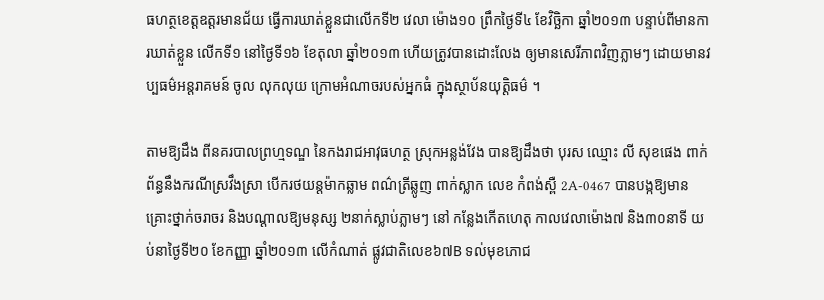ធហត្ថខេត្តឧត្តរមានជ័យ ធ្វើការឃាត់ខ្លួនជាលើកទី២ វេលា ម៉ោង១០ ព្រឹកថ្ងៃទី៤ ខែវិច្ឆិកា ឆ្នាំ២០១៣ បន្ទាប់ពីមានការឃាត់ខ្លួន លើកទី១ នៅថ្ងៃទី១៦ ខែតុលា ឆ្នាំ២០១៣ ហើយត្រូវបានដោះលែង ឲ្យមានសេរីភាពវិញភ្លាមៗ ដោយមានវប្បធម៌អន្តរាគមន៍ ចូល លុកលុយ ក្រោមអំណាចរបស់អ្នកធំ ក្នុងស្ថាប័នយុត្តិធម៌ ។

តាមឱ្យដឹង ពីនគរបាលព្រហ្មទណ្ឌ នៃកងរាជអាវុធហត្ថ ស្រុកអន្លង់វែង បានឱ្យដឹងថា បុរស ឈ្មោះ លី សុខផេង ពាក់ព័ន្ធនឹងករណីស្រវឹងស្រា បើករថយន្តម៉ាកឆ្លាម ពណ៌ត្រីឆ្លូញ ពាក់ស្លាក លេខ កំពង់ស្ពឺ 2A-0467 បានបង្កឱ្យមានគ្រោះថ្នាក់ចរាចរ និងបណ្តាលឱ្យមនុស្ស ២នាក់ស្លាប់ភ្លាមៗ នៅ កន្លែងកើតហេតុ កាលវេលាម៉ោង៧ និង៣០នាទី យប់នាថ្ងៃទី២០ ខែកញ្ញា ឆ្នាំ២០១៣ លើកំណាត់ ផ្លូវជាតិលេខ៦៧B ទល់មុខភោជ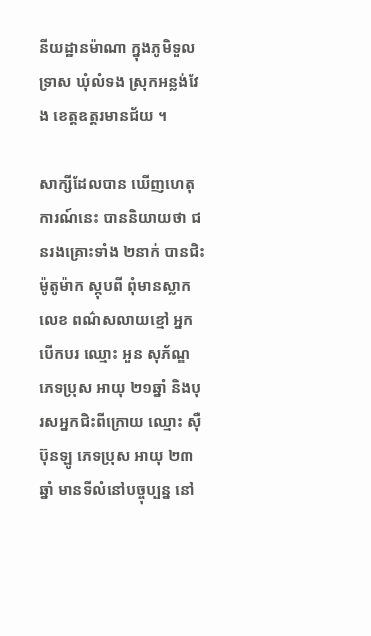នីយដ្ឋានម៉ាណា ក្នុងភូមិទួលទ្រាស ឃុំលំទង ស្រុកអន្លង់វែង ខេត្តឧត្តរមានជ័យ ។

សាក្សីដែលបាន ឃើញហេតុការណ៍នេះ បាននិយាយថា ជនរងគ្រោះទាំង ២នាក់ បានជិះម៉ូតូម៉ាក ស្កុបពី ពុំមានស្លាកលេខ ពណ៌សលាយខ្មៅ អ្នកបើកបរ ឈ្មោះ អួន សុភ័ណ្ឌ ភេទប្រុស អាយុ ២១ឆ្នាំ និងបុរសអ្នកជិះពីក្រោយ ឈ្មោះ ស៊ឺ ប៊ុនឡូ ភេទប្រុស អាយុ ២៣ឆ្នាំ មានទីលំនៅបច្ចុប្បន្ន នៅ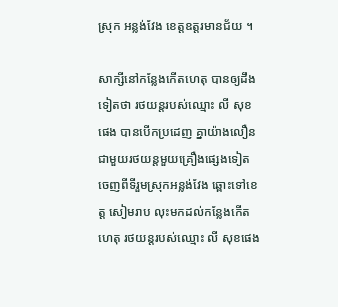ស្រុក អន្លង់វែង ខេត្តឧត្តរមានជ័យ ។

សាក្សីនៅកន្លែងកើតហេតុ បានឲ្យដឹងទៀតថា រថយន្តរបស់ឈ្មោះ លី សុខផេង បានបើកប្រដេញ គ្នាយ៉ាងលឿន ជាមួយរថយន្តមួយគ្រឿងផ្សេងទៀត ចេញពីទីរួមស្រុកអន្លង់វែង ឆ្ពោះទៅខេត្ត សៀមរាប លុះមកដល់កន្លែងកើតហេតុ រថយន្តរបស់ឈ្មោះ លី សុខផេង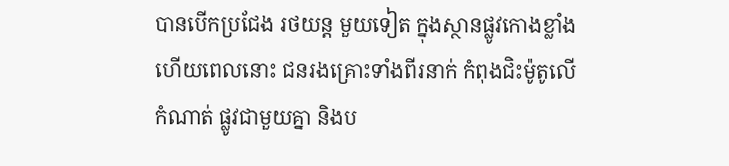បានបើកប្រជែង រថយន្ត មួយទៀត ក្នុងស្ថានផ្លូវកោងខ្លាំង ហើយពេលនោះ ជនរងគ្រោះទាំងពីរនាក់ កំពុងជិះម៉ូតូលើកំណាត់ ផ្លូវជាមួយគ្នា និងប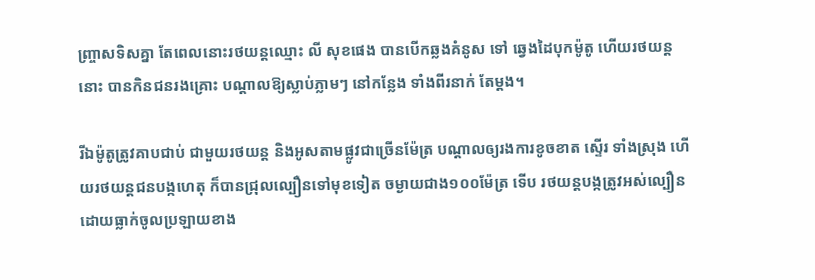ញ្ច្រាសទិសគ្នា តែពេលនោះរថយន្តឈ្មោះ លី សុខផេង បានបើកឆ្លងគំនូស ទៅ ឆ្វេងដៃបុកម៉ូតូ ហើយរថយន្តនោះ បានកិនជនរងគ្រោះ បណ្តាលឱ្យស្លាប់ភ្លាមៗ នៅកន្លែង ទាំងពីរនាក់ តែម្តង។

រីឯម៉ូតូត្រូវគាបជាប់ ជាមួយរថយន្ត និងអូសតាមផ្លូវជាច្រើនម៉ែត្រ បណ្តាលឲ្យរងការខូចខាត ស្ទើរ ទាំងស្រុង ហើយរថយន្តជនបង្កហេតុ ក៏បានជ្រុលល្បឿនទៅមុខទៀត ចម្ងាយជាង១០០ម៉ែត្រ ទើប រថយន្តបង្កត្រូវអស់ល្បឿន ដោយធ្លាក់ចូលប្រឡាយខាង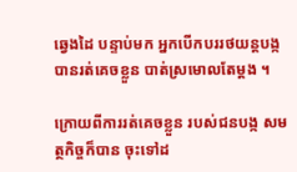ឆ្វេងដៃ បន្ទាប់មក អ្នកបើកបររថយន្តបង្ក បានរត់គេចខ្លួន បាត់ស្រមោលតែម្តង ។

ក្រោយពីការរត់គេចខ្លួន របស់ជនបង្ក សមត្ថកិច្ចក៏បាន ចុះទៅដ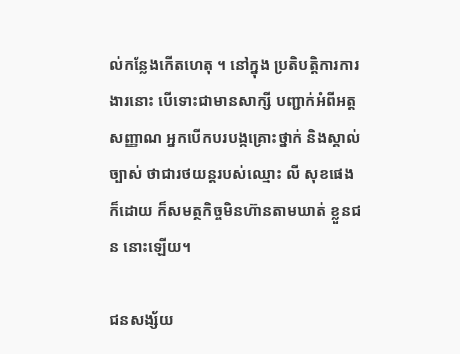ល់កន្លែងកើតហេតុ ។ នៅក្នុង ប្រតិបត្តិការការងារនោះ បើទោះជាមានសាក្សី បញ្ជាក់អំពីអត្តសញ្ញាណ អ្នកបើកបរបង្កគ្រោះថ្នាក់ និងស្គាល់ច្បាស់ ថាជារថយន្តរបស់ឈ្មោះ លី សុខផេង ក៏ដោយ ក៏សមត្ថកិច្ចមិនហ៊ានតាមឃាត់ ខ្លួនជន នោះឡើយ។

ជនសង្ស័យ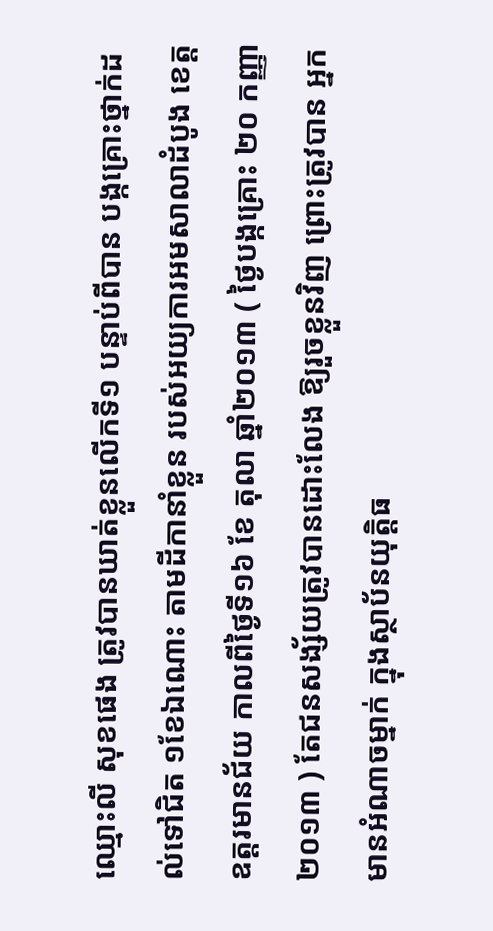ឈ្មោះលី សុខផេង ត្រូវបានឃាត់ខ្លួនលើកទី១ បន្ទាប់ពីបាន បង្កគ្រោះថ្នាក់ដល់ទៅជិត ១ខែឯណោះ តាមដីកានាំខ្លួន របស់អយ្យការអមសាលាដំបូង ខេត្តឧត្តរមានជ័យ កាលពីថ្ងៃទី១៦ ខែ តុលា ឆ្នាំ២០១៣ ( ថ្ងៃបង្កគ្រោះ ២០ កញ្ញា ២០១៣ ) តែជនសង្ស័យត្រូវបានដោះលែង ឱ្យរួចខ្លួនវិញ ព្រោះត្រូវបាន អ្នកមានអំណាចម្នាក់ ក្នុងស្ថាប័នយុត្តិធ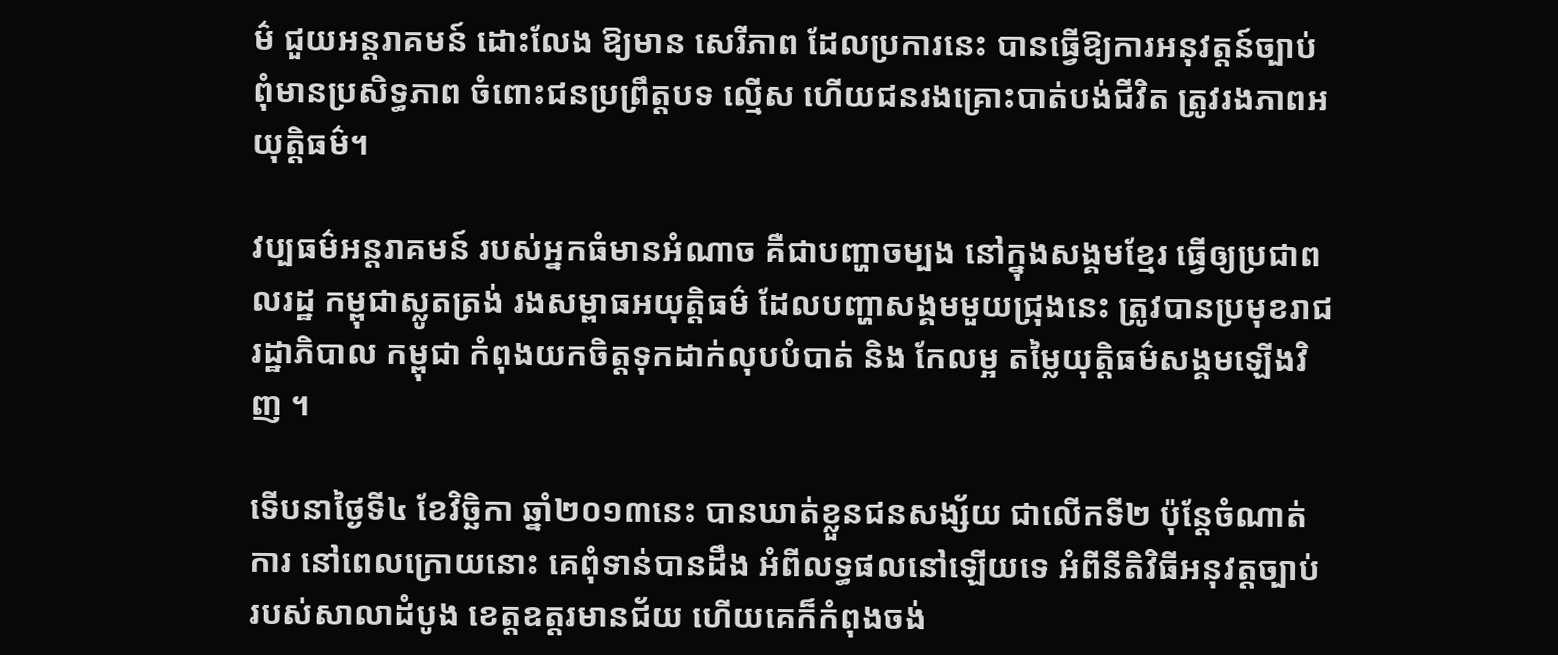ម៌ ជួយអន្តរាគមន៍ ដោះលែង ឱ្យមាន សេរីភាព ដែលប្រការនេះ បានធ្វើឱ្យការអនុវត្តន៍ច្បាប់ ពុំមានប្រសិទ្ធភាព ចំពោះជនប្រព្រឹត្តបទ ល្មើស ហើយជនរងគ្រោះបាត់បង់ជីវិត ត្រូវរងភាពអយុត្តិធម៌។

វប្បធម៌អន្តរាគមន៍ របស់អ្នកធំមានអំណាច គឺជាបញ្ហាចម្បង នៅក្នុងសង្គមខ្មែរ ធ្វើឲ្យប្រជាពលរដ្ឋ កម្ពុជាស្លូតត្រង់ រងសម្ពាធអយុត្តិធម៌ ដែលបញ្ហាសង្គមមួយជ្រុងនេះ ត្រូវបានប្រមុខរាជរដ្ឋាភិបាល កម្ពុជា កំពុងយកចិត្តទុកដាក់លុបបំបាត់ និង កែលម្អ តម្លៃយុត្តិធម៌សង្គមឡើងវិញ ។

ទើបនាថ្ងៃទី៤ ខែវិច្ឆិកា ឆ្នាំ២០១៣នេះ បានឃាត់ខ្លួនជនសង្ស័យ ជាលើកទី២ ប៉ុន្តែចំណាត់ការ នៅពេលក្រោយនោះ គេពុំទាន់បានដឹង អំពីលទ្ធផលនៅឡើយទេ អំពីនីតិវិធីអនុវត្តច្បាប់ របស់សាលាដំបូង ខេត្តឧត្តរមានជ័យ ហើយគេក៏កំពុងចង់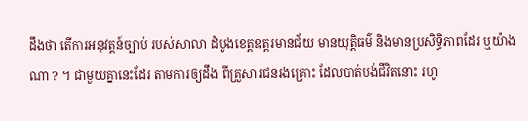ដឹងថា តើការអនុវត្តន៍ច្បាប់ របស់សាលា ដំបូងខេត្តឧត្តរមានជ័យ មានយុត្តិធម៌ និងមានប្រសិទ្ធិភាពដែរ ឬយ៉ាងណា ? ។ ជាមួយគ្នានេះដែរ តាមការឲ្យដឹង ពីគ្រួសារជនរងគ្រោះ ដែលបាត់បង់ជីវិតនោះ រហូ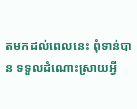តមកដល់ពេលនេះ ពុំទាន់បាន ទទួលដំណោះស្រាយអ្វី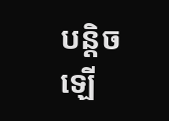បន្តិចឡើ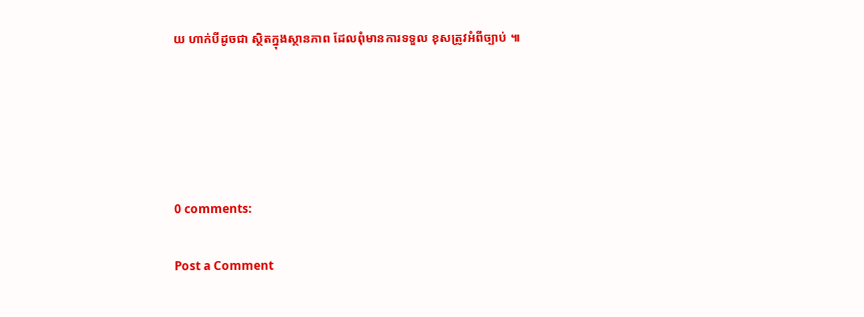យ ហាក់បីដូចជា ស្ថិតក្នុងស្ថានភាព ដែលពុំមានការទទួល ខុសត្រូវអំពីច្បាប់ ៕





0 comments:

Post a Comment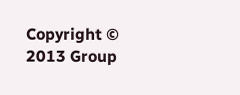Copyright © 2013 Group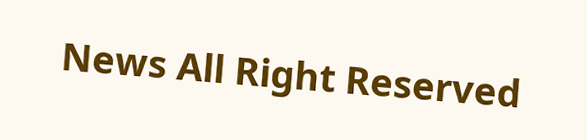News All Right Reserved